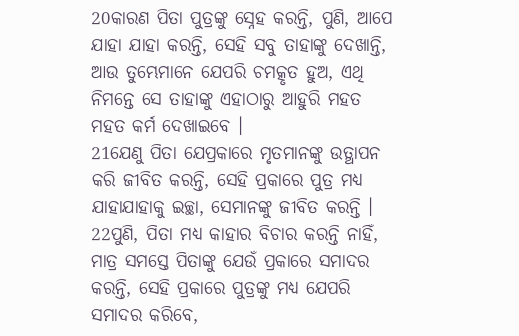20କାରଣ ପିତା ପୁତ୍ରଙ୍କୁ ସ୍ନେହ କରନ୍ତି, ପୁଣି, ଆପେ ଯାହା ଯାହା କରନ୍ତି, ସେହି ସବୁ ତାହାଙ୍କୁ ଦେଖାନ୍ତି, ଆଉ ତୁମ୍ଭେମାନେ ଯେପରି ଚମତ୍କୃତ ହୁଅ, ଏଥି ନିମନ୍ତେ ସେ ତାହାଙ୍କୁ ଏହାଠାରୁ ଆହୁରି ମହତ ମହତ କର୍ମ ଦେଖାଇବେ ।
21ଯେଣୁ ପିତା ଯେପ୍ରକାରେ ମୃତମାନଙ୍କୁ ଉତ୍ଥାପନ କରି ଜୀବିତ କରନ୍ତି, ସେହି ପ୍ରକାରେ ପୁତ୍ର ମଧ୍ୟ ଯାହାଯାହାକୁ ଇଚ୍ଛା, ସେମାନଙ୍କୁ ଜୀବିତ କରନ୍ତି ।
22ପୁଣି, ପିତା ମଧ୍ୟ କାହାର ବିଚାର କରନ୍ତି ନାହିଁ, ମାତ୍ର ସମସ୍ତେ ପିତାଙ୍କୁ ଯେଉଁ ପ୍ରକାରେ ସମାଦର କରନ୍ତି, ସେହି ପ୍ରକାରେ ପୁତ୍ରଙ୍କୁ ମଧ୍ୟ ଯେପରି ସମାଦର କରିବେ,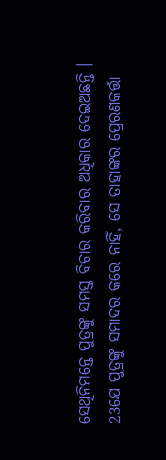ସେଥିନିମନ୍ତେ ପୁତ୍ରଙ୍କୁ ସମସ୍ତ ବିଚାର କରିବାର ଅଧିକାର ଦେଇଅଛନ୍ତି ।
23ଯେ ପୁତ୍ରଙ୍କୁ ସମାଦର କରେ ନାହିଁ, ସେ ତାହାଙ୍କର ପ୍ରେରଣକର୍ତ୍ତା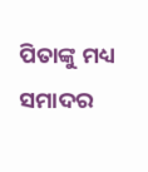ପିତାଙ୍କୁ ମଧ୍ୟ ସମାଦର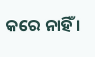କରେ ନାହିଁ ।